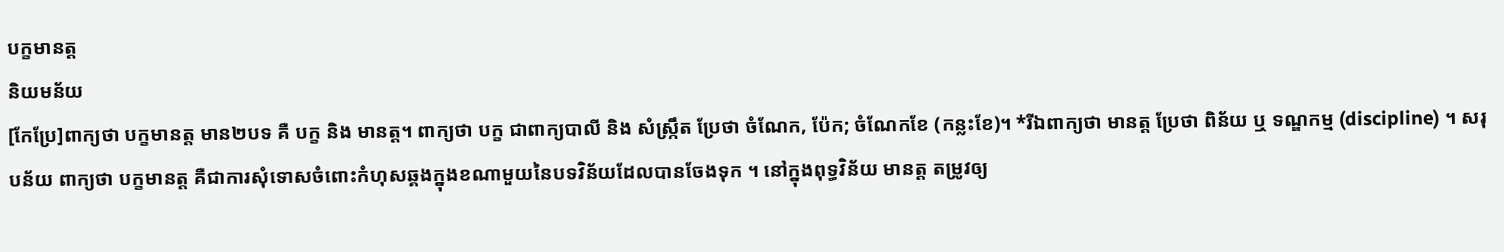បក្ខមានត្ត
និយមន័យ
[កែប្រែ]ពាក្យថា បក្ខមានត្ត មាន២បទ គឺ បក្ខ និង មានត្ត។ ពាក្យថា បក្ខ ជាពាក្យបាលី និង សំស្ក្រឹត ប្រែថា ចំណែក, ប៉ែក; ចំណែកខែ (កន្លះខែ)។ *រីឯពាក្យថា មានត្ត ប្រែថា ពិន័យ ឬ ទណ្ឌកម្ម (discipline) ។ សរុបន័យ ពាក្យថា បក្ខមានត្ត គឺជាការសុំទោសចំពោះកំហុសឆ្គងក្នុងខណាមួយនៃបទវិន័យដែលបានចែងទុក ។ នៅក្នុងពុទ្ធវិន័យ មានត្ត តម្រូវឲ្យ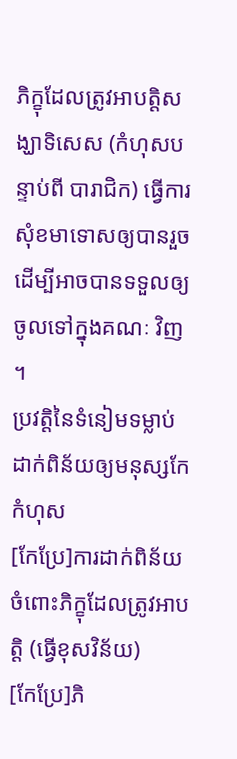ភិក្ខុដែលត្រូវអាបត្តិសង្ឃាទិសេស (កំហុសបន្ទាប់ពី បារាជិក) ធ្វើការសុំខមាទោសឲ្យបានរួច ដើម្បីអាចបានទទួលឲ្យចូលទៅក្នុងគណៈ វិញ ។
ប្រវត្តិនៃទំនៀមទម្លាប់ដាក់ពិន័យឲ្យមនុស្សកែកំហុស
[កែប្រែ]ការដាក់ពិន័យចំពោះភិក្ខុដែលត្រូវអាបត្តិ (ធ្វើខុសវិន័យ)
[កែប្រែ]ភិ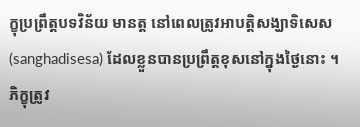ក្ខុប្រព្រឹត្តបទវិន័យ មានត្ត នៅពេលត្រូវអាបត្តិសង្ឃាទិសេស (sanghadisesa) ដែលខ្លួនបានប្រព្រឹត្តខុសនៅក្នុងថ្ងៃនោះ ។ ភិក្ខុត្រូវ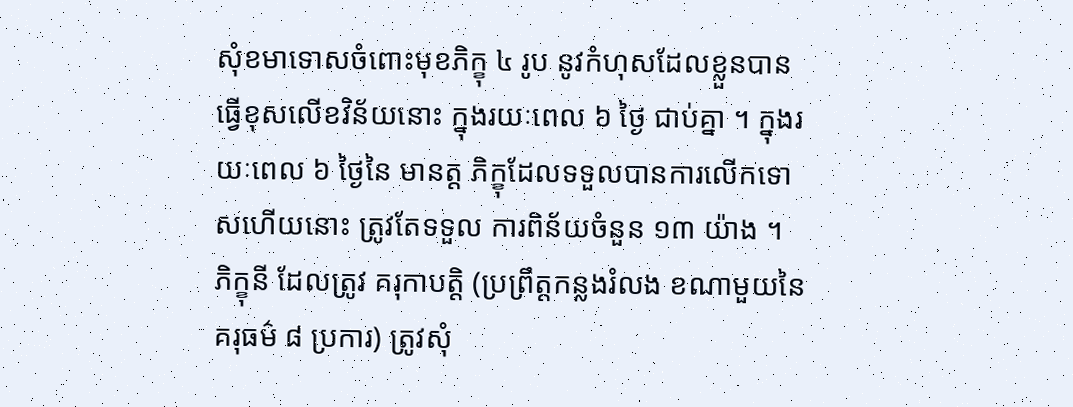សុំខមាទោសចំពោះមុខភិក្ខុ ៤ រូប នូវកំហុសដែលខ្លួនបានធ្វើខុសលើខវិន័យនោះ ក្នុងរយៈពេល ៦ ថ្ងៃ ជាប់គ្នា ។ ក្នុងរយៈពេល ៦ ថ្ងៃនៃ មានត្ត ភិក្ខុដែលទទួលបានការលើកទោសហើយនោះ ត្រូវតែទទួល ការពិន័យចំនួន ១៣ យ៉ាង ។
ភិក្ខុនី ដែលត្រូវ គរុកាបត្តិ (ប្រព្រឹត្តកន្លងរំលង ខណាមួយនៃគរុធម៌ ៨ ប្រការ) ត្រូវសុំ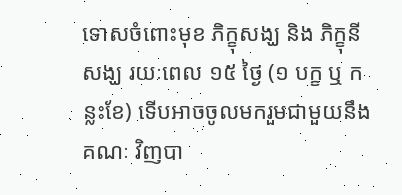ទោសចំពោះមុខ ភិក្ខុសង្ឃ និង ភិក្ខុនីសង្ឃ រយៈពេល ១៥ ថ្ងៃ (១ បក្ខ ឬ កន្លះខែ) ទើបអាចចូលមករួមជាមួយនឹងគណៈ វិញបា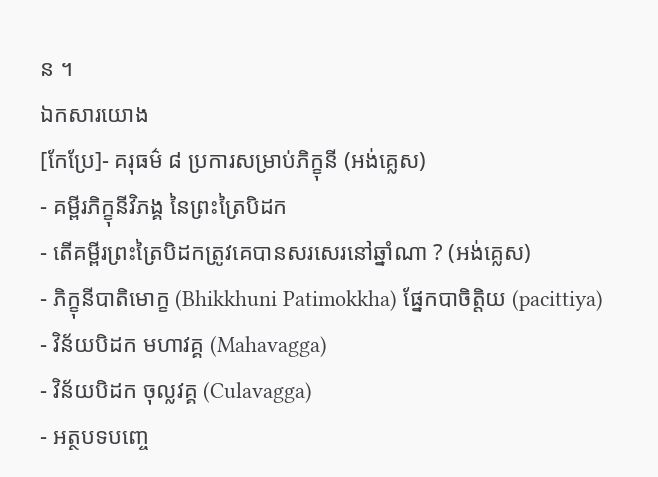ន ។
ឯកសារយោង
[កែប្រែ]- គរុធម៌ ៨ ប្រការសម្រាប់ភិក្ខុនី (អង់គ្លេស)
- គម្ពីរភិក្ខុនីវិភង្គ នៃព្រះត្រៃបិដក
- តើគម្ពីរព្រះត្រៃបិដកត្រូវគេបានសរសេរនៅឆ្នាំណា ? (អង់គ្លេស)
- ភិក្ខុនីបាតិមោក្ខ (Bhikkhuni Patimokkha) ផ្នែកបាចិត្តិយ (pacittiya)
- វិន័យបិដក មហាវគ្គ (Mahavagga)
- វិន័យបិដក ចុល្លវគ្គ (Culavagga)
- អត្ថបទបញ្ចេ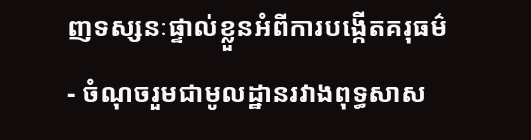ញទស្សនៈផ្ទាល់ខ្លួនអំពីការបង្កើតគរុធម៌
- ចំណុចរួមជាមូលដ្ឋានរវាងពុទ្ធសាស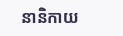នានិកាយ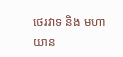ថេរវាទ និង មហាយាន